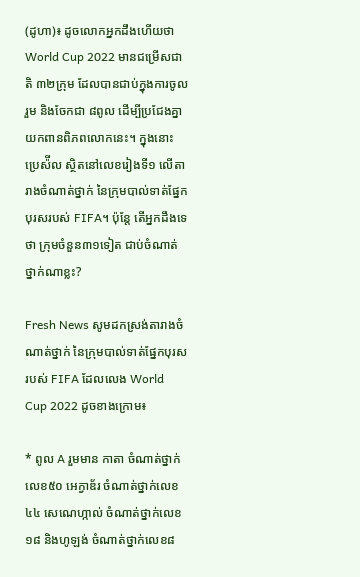(ដូហា)៖ ដូចលោកអ្នកដឹងហើយថា World Cup 2022 មានជម្រើសជាតិ ៣២ក្រុម ដែលបានជាប់ក្នុងការចូលរួម និងចែកជា ៨ពូល ដើម្បីប្រជែងគ្នាយកពានពិភពលោកនេះ។ ក្នុងនោះ ប្រេស៉ីល ស្ថិតនៅលេខរៀងទី១ លើតារាងចំណាត់ថ្នាក់ នៃក្រុមបាល់ទាត់ផ្នែកបុរសរបស់ FIFA។ ប៉ុន្តែ តើអ្នកដឹងទេថា ក្រុមចំនួន៣១ទៀត ជាប់ចំណាត់ថ្នាក់ណាខ្លះ?

Fresh News សូមដកស្រង់តារាងចំណាត់ថ្នាក់ នៃក្រុមបាល់ទាត់ផ្នែកបុរស របស់ FIFA ដែលលេង World Cup 2022 ដូចខាងក្រោម៖

* ពូល A រួមមាន កាតា ចំណាត់ថ្នាក់លេខ៥០ អេក្វាឌ័រ ចំណាត់ថ្នាក់លេខ៤៤ សេណេហ្កាល់ ចំណាត់ថ្នាក់លេខ១៨ និងហូឡង់ ចំណាត់ថ្នាក់លេខ៨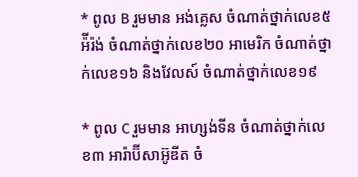* ពូល B រួមមាន អង់គ្លេស ចំណាត់ថ្នាក់លេខ៥ អ៉ីរ៉ង់ ចំណាត់ថ្នាក់លេខ២០ អាមេរិក ចំណាត់ថ្នាក់លេខ១៦ និងវែលស៍ ចំណាត់ថ្នាក់លេខ១៩

* ពូល C រួមមាន អាហ្សង់ទីន ចំណាត់ថ្នាក់លេខ៣ អារ៉ាប៊ីសាអ៊ូឌីត ចំ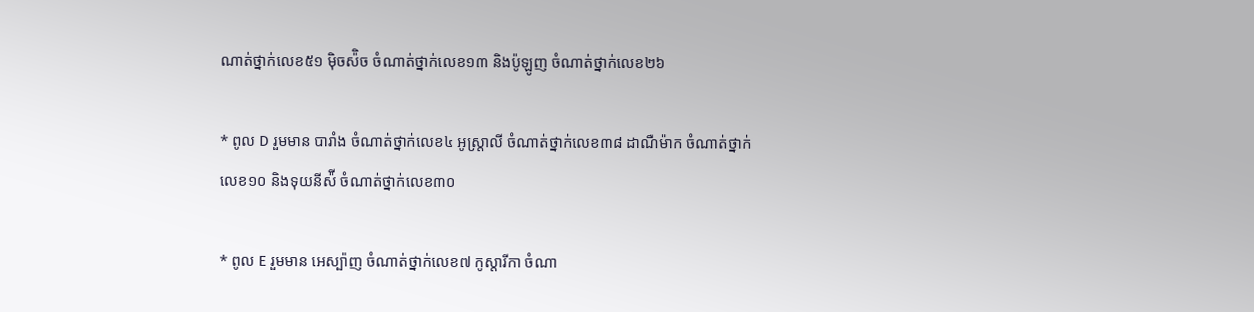ណាត់ថ្នាក់លេខ៥១ ម៉ិចស៉ិច ចំណាត់ថ្នាក់លេខ១៣ និងប៉ូឡូញ ចំណាត់ថ្នាក់លេខ២៦

* ពូល D រួមមាន បារាំង ចំណាត់ថ្នាក់លេខ៤ អូស្ត្រាលី ចំណាត់ថ្នាក់លេខ៣៨ ដាណឺម៉ាក ចំណាត់ថ្នាក់លេខ១០ និងទុយនីស៉ី ចំណាត់ថ្នាក់លេខ៣០

* ពូល E រួមមាន អេស្ប៉ាញ ចំណាត់ថ្នាក់លេខ៧ កូស្តារីកា ចំណា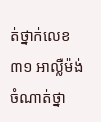ត់ថ្នាក់លេខ៣១ អាល្លឺម៉ង់ ចំណាត់ថ្នា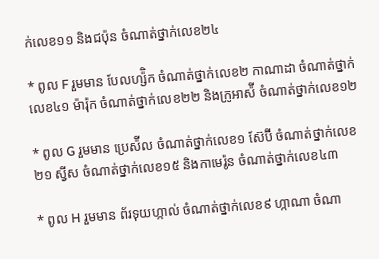ក់លេខ១១ និងជប៉ុន ចំណាត់ថ្នាក់លេខ២៤

* ពូល F រួមមាន បែលហ្ស៉ិក ចំណាត់ថ្នាក់លេខ២ កាណាដា ចំណាត់ថ្នាក់លេខ៤១ ម៉ារ៉ុក ចំណាត់ថ្នាក់លេខ២២ និងក្រូអាស៉ី ចំណាត់ថ្នាក់លេខ១២

* ពូល G រួមមាន ប្រេស៉ីល ចំណាត់ថ្នាក់លេខ១ ស៊ែប៊ី ចំណាត់ថ្នាក់លេខ២១ ស្វីស ចំណាត់ថ្នាក់លេខ១៥ និងកាមេរ៉ូន ចំណាត់ថ្នាក់លេខ៤៣

* ពូល H រួមមាន ព័រទុយហ្កាល់ ចំណាត់ថ្នាក់លេខ៩ ហ្កាណា ចំណា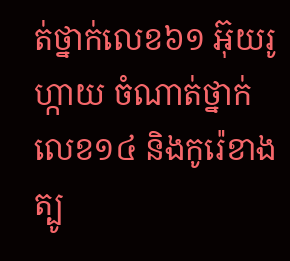ត់ថ្នាក់លេខ៦១ អ៊ុយរូហ្កាយ ចំណាត់ថ្នាក់លេខ១៤ និងកូរ៉េខាងត្បូ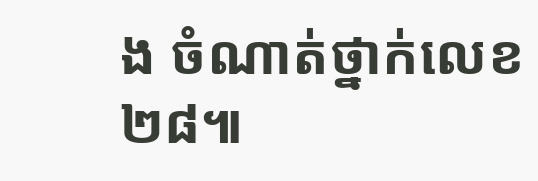ង ចំណាត់ថ្នាក់លេខ២៨៕